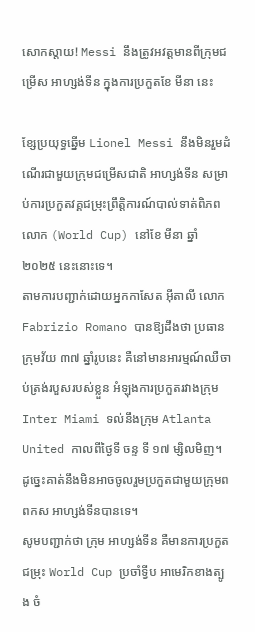សោកស្តាយ! Messi នឹងត្រូវអវត្តមានពីក្រុមជម្រើស អាហ្សង់ទីន ក្នុងការប្រកួតខែ មីនា នេះ

ខ្សែប្រយុទ្ធឆ្នើម Lionel Messi នឹងមិនរួមដំណើរជាមួយក្រុមជម្រើសជាតិ អាហ្សង់ទីន សម្រាប់ការប្រកួតវគ្គជម្រុះព្រឹត្តិការណ៍បាល់ទាត់ពិភពលោក (World Cup) នៅខែ មីនា ឆ្នាំ ២០២៥ នេះនោះទេ។
តាមការបញ្ជាក់ដោយអ្នកកាសែត អ៊ីតាលី លោក Fabrizio Romano បានឱ្យដឹងថា ប្រធានក្រុមវ័យ ៣៧ ឆ្នាំរូបនេះ គឺនៅមានអារម្មណ៍ឈឺចាប់ត្រង់របួសរបស់ខ្លួន អំឡុងការប្រកួតរវាងក្រុម Inter Miami ទល់នឹងក្រុម Atlanta United កាលពីថ្ងៃទី ចន្ទ ទី ១៧ ម្សិលមិញ។ ដូច្នេះគាត់នឹងមិនអាចចូលរួមប្រកួតជាមួយក្រុមពពកស អាហ្សង់ទីនបានទេ។
សូមបញ្ជាក់ថា ក្រុម អាហ្សង់ទីន គឺមានការប្រកួតជម្រុះ World Cup ប្រចាំទ្វីប អាមេរិកខាងត្បូង ចំ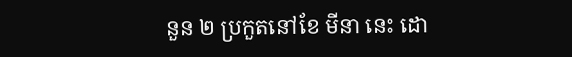នួន ២ ប្រកួតនៅខែ មីនា នេះ ដោ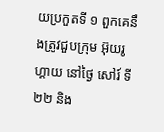យប្រកួតទី ១ ពួកគេនឹងត្រូវជួបក្រុម អ៊ុយរូហ្គាយ នៅថ្ងៃ សៅរ៍ ទី ២២ និង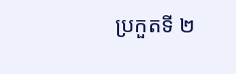ប្រកួតទី ២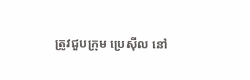ត្រូវជួបក្រុម ប្រេស៊ីល នៅ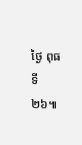ថ្ងៃ ពុធ ទី ២៦៕